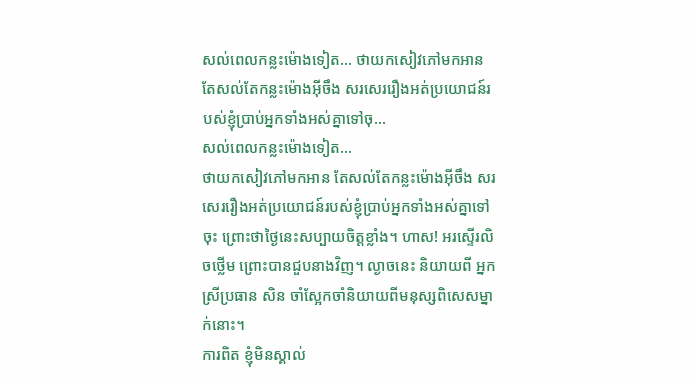សល់ពេលកន្លះម៉ោងទៀត... ថាយកសៀវភៅមកអាន តែសល់តែកន្លះម៉ោងអ៊ីចឹង សរសេររឿងអត់ប្រយោជន៍របស់ខ្ញុំប្រាប់អ្នកទាំងអស់គ្នាទៅចុ...
សល់ពេលកន្លះម៉ោងទៀត...
ថាយកសៀវភៅមកអាន តែសល់តែកន្លះម៉ោងអ៊ីចឹង សរសេររឿងអត់ប្រយោជន៍របស់ខ្ញុំប្រាប់អ្នកទាំងអស់គ្នាទៅចុះ ព្រោះថាថ្ងៃនេះសប្បាយចិត្តខ្លាំង។ ហាស! អរស្ទើរលិចថ្លើម ព្រោះបានជួបនាងវិញ។ ល្ងាចនេះ និយាយពី អ្នកស្រីប្រធាន សិន ចាំស្អែកចាំនិយាយពីមនុស្សពិសេសម្នាក់នោះ។
ការពិត ខ្ញុំមិនស្គាល់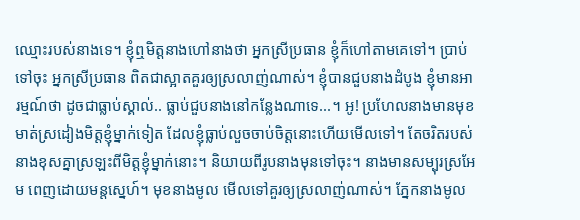ឈ្មោះរបស់នាងទេ។ ខ្ញុំឮមិត្តនាងហៅនាងថា អ្នកស្រីប្រធាន ខ្ញុំក៏ហៅតាមគេទៅ។ ប្រាប់ទៅចុះ អ្នកស្រីប្រធាន ពិតជាស្អាតគួរឲ្យស្រលាញ់ណាស់។ ខ្ញុំបានជួបនាងដំបូង ខ្ញុំមានអារម្មណ៍ថា ដូចជាធ្លាប់ស្គាល់.. ធ្លាប់ជួបនាងនៅកន្លែងណាទេ...។ អូ! ប្រហែលនាងមានមុខមាត់ស្រដៀងមិត្តខ្ញុំម្នាក់ទៀត ដែលខ្ញុំធ្លាប់លួចចាប់ចិត្តនោះហើយមើលទៅ។ តែចរិតរបស់នាងខុសគ្នាស្រឡះពីមិត្តខ្ញុំម្នាក់នោះ។ និយាយពីរូបនាងមុនទៅចុះ។ នាងមានសម្បុរស្រអែម ពេញដោយមន្តស្នេហ៍។ មុខនាងមូល មើលទៅគួរឲ្យស្រលាញ់ណាស់។ ភ្នែកនាងមូល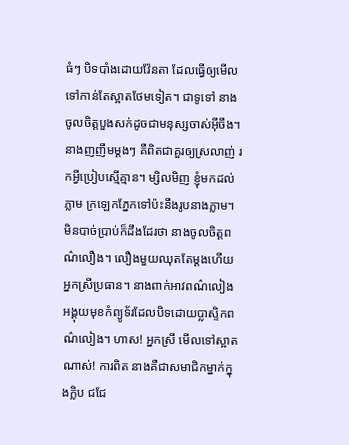ធំៗ បិទបាំងដោយវ៉ែនតា ដែលធ្វើឲ្យមើលទៅកាន់តែស្អាតថែមទៀត។ ជាទូទៅ នាងចូលចិត្តបួងសក់ដូចជាមនុស្សចាស់អ៊ីចឹង។ នាងញញឹមម្ដងៗ គឺពិតជាគួរឲ្យស្រលាញ់ រកអ្វីប្រៀបស្មើគ្មាន។ ម្សិលមិញ ខ្ញុំមកដល់ភ្លាម ក្រឡេកភ្នែកទៅប៉ះនឹងរូបនាងភ្លាម។ មិនបាច់ប្រាប់ក៏ដឹងដែរថា នាងចូលចិត្តពណ៌លឿង។ លឿងមួយឈុតតែម្ដងហើយ អ្នកស្រីប្រធាន។ នាងពាក់អាវពណ៌លៀង អង្គុយមុខកំព្យូទ័រដែលបិទដោយប្លាស្ទិកពណ៌លៀង។ ហាស! អ្នកស្រី មើលទៅស្អាតណាស់! ការពិត នាងគឺជាសមាជិកម្នាក់ក្នុងក្លិប ជជែ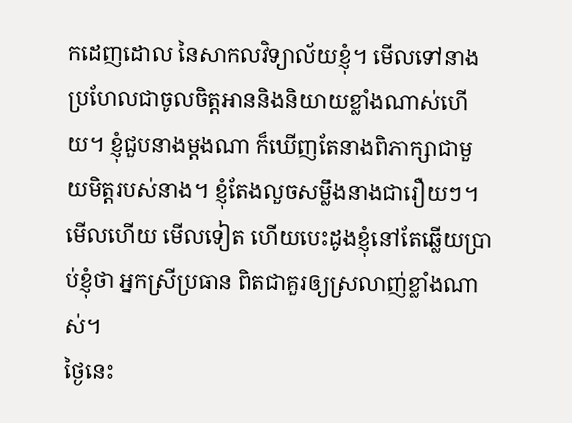កដេញដោល នៃសាកលវិទ្យាល័យខ្ញុំ។ មើលទៅនាងប្រហែលជាចូលចិត្តអាននិងនិយាយខ្លាំងណាស់ហើយ។ ខ្ញុំជួបនាងម្ដងណា ក៏ឃើញតែនាងពិភាក្សាជាមួយមិត្តរបស់នាង។ ខ្ញុំតែងលួចសម្លឹងនាងជារឿយៗ។ មើលហើយ មើលទៀត ហើយបេះដូងខ្ញុំនៅតែឆ្លើយប្រាប់ខ្ញុំថា អ្នកស្រីប្រធាន ពិតជាគួរឲ្យស្រលាញ់ខ្លាំងណាស់។
ថ្ងៃនេះ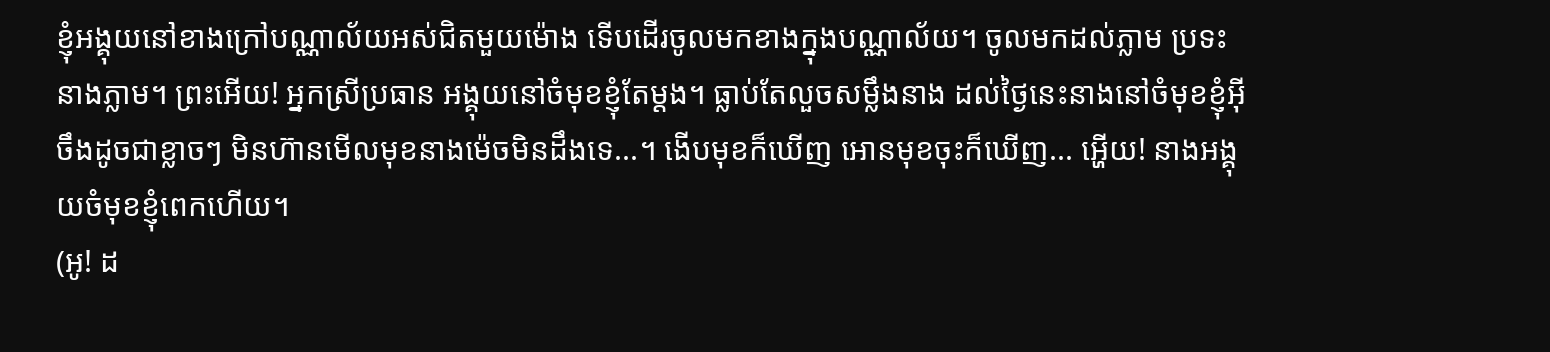ខ្ញុំអង្គុយនៅខាងក្រៅបណ្ណាល័យអស់ជិតមួយម៉ោង ទើបដើរចូលមកខាងក្នុងបណ្ណាល័យ។ ចូលមកដល់ភ្លាម ប្រទះនាងភ្លាម។ ព្រះអើយ! អ្នកស្រីប្រធាន អង្គុយនៅចំមុខខ្ញុំតែម្ដង។ ធ្លាប់តែលួចសម្លឹងនាង ដល់ថ្ងៃនេះនាងនៅចំមុខខ្ញុំអ៊ីចឹងដូចជាខ្លាចៗ មិនហ៊ានមើលមុខនាងម៉េចមិនដឹងទេ...។ ងើបមុខក៏ឃើញ អោនមុខចុះក៏ឃើញ... អ្ហើយ! នាងអង្គុយចំមុខខ្ញុំពេកហើយ។
(អូ! ដ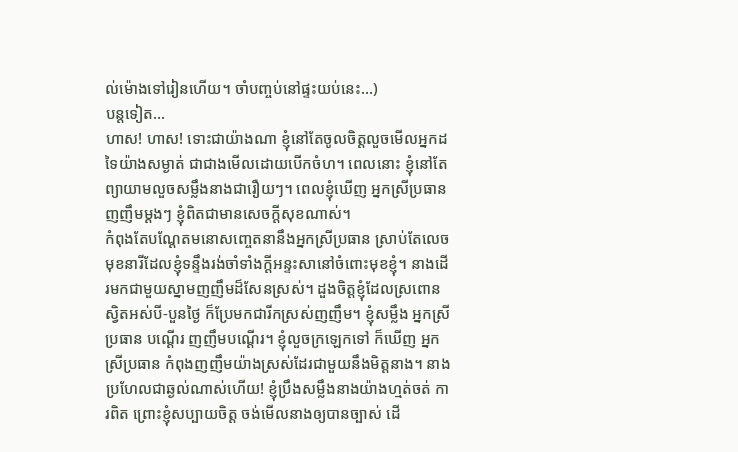ល់ម៉ោងទៅរៀនហើយ។ ចាំបញ្ចប់នៅផ្ទះយប់នេះ...)
បន្តទៀត...
ហាស! ហាស! ទោះជាយ៉ាងណា ខ្ញុំនៅតែចូលចិត្តលួចមើលអ្នកដទៃយ៉ាងសម្ងាត់ ជាជាងមើលដោយបើកចំហ។ ពេលនោះ ខ្ញុំនៅតែព្យាយាមលួចសម្លឹងនាងជារឿយៗ។ ពេលខ្ញុំឃើញ អ្នកស្រីប្រធាន ញញឹមម្ដងៗ ខ្ញុំពិតជាមានសេចក្ដីសុខណាស់។
កំពុងតែបណ្ដែតមនោសញ្ចេតនានឹងអ្នកស្រីប្រធាន ស្រាប់តែលេចមុខនារីដែលខ្ញុំទន្ទឹងរង់ចាំទាំងក្ដីអន្ទះសានៅចំពោះមុខខ្ញុំ។ នាងដើរមកជាមួយស្នាមញញឹមដ៏សែនស្រស់។ ដួងចិត្តខ្ញុំដែលស្រពោនស្វិតអស់បី-បួនថ្ងៃ ក៏ប្រែមកជារីកស្រស់ញញឹម។ ខ្ញុំសម្លឹង អ្នកស្រីប្រធាន បណ្ដើរ ញញឹមបណ្ដើរ។ ខ្ញុំលួចក្រឡេកទៅ ក៏ឃើញ អ្នកស្រីប្រធាន កំពុងញញឹមយ៉ាងស្រស់ដែរជាមួយនឹងមិត្តនាង។ នាងប្រហែលជាឆ្ងល់ណាស់ហើយ! ខ្ញុំប្រឹងសម្លឹងនាងយ៉ាងហ្មត់ចត់ ការពិត ព្រោះខ្ញុំសប្បាយចិត្ត ចង់មើលនាងឲ្យបានច្បាស់ ដើ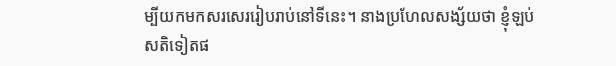ម្បីយកមកសរសេររៀបរាប់នៅទីនេះ។ នាងប្រហែលសង្ស័យថា ខ្ញុំឡប់សតិទៀតផ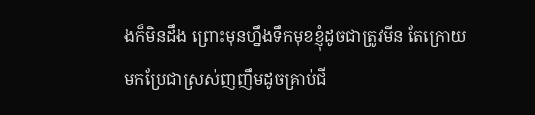ងក៏មិនដឹង ព្រោះមុនហ្នឹងទឹកមុខខ្ញុំដូចជាត្រូវមីន តែក្រោយមកប្រែជាស្រស់ញញឹមដូចគ្រាប់ជី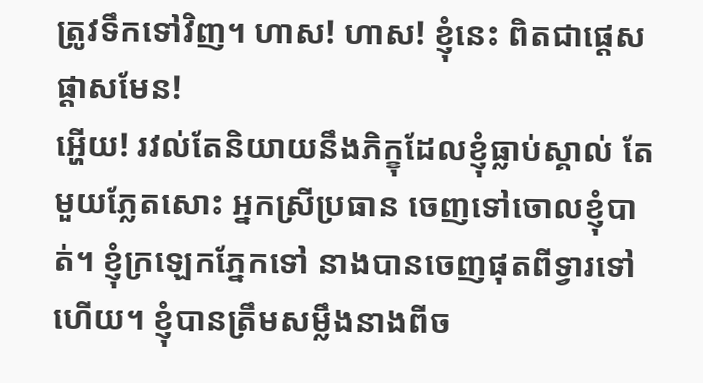ត្រូវទឹកទៅវិញ។ ហាស! ហាស! ខ្ញុំនេះ ពិតជាផ្ដេសផ្ដាសមែន!
អ្ហើយ! រវល់តែនិយាយនឹងភិក្ខុដែលខ្ញុំធ្លាប់ស្គាល់ តែមួយភ្លែតសោះ អ្នកស្រីប្រធាន ចេញទៅចោលខ្ញុំបាត់។ ខ្ញុំក្រឡេកភ្នែកទៅ នាងបានចេញផុតពីទ្វារទៅហើយ។ ខ្ញុំបានត្រឹមសម្លឹងនាងពីច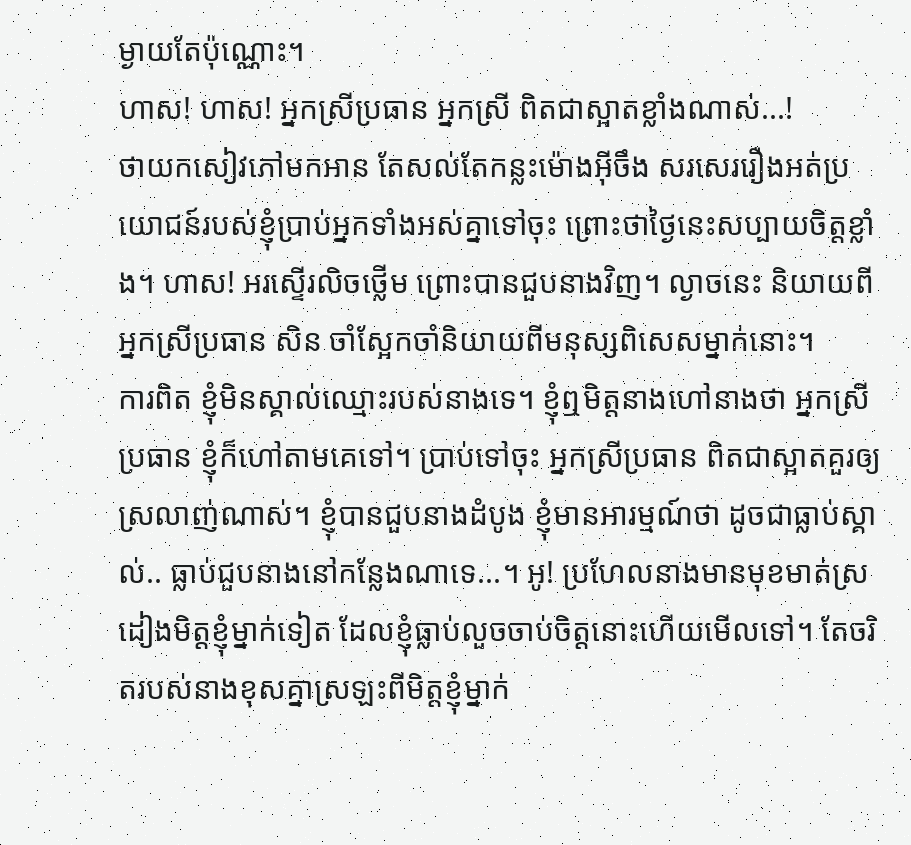ម្ងាយតែប៉ុណ្ណោះ។
ហាស! ហាស! អ្នកស្រីប្រធាន អ្នកស្រី ពិតជាស្អាតខ្លាំងណាស់...!
ថាយកសៀវភៅមកអាន តែសល់តែកន្លះម៉ោងអ៊ីចឹង សរសេររឿងអត់ប្រយោជន៍របស់ខ្ញុំប្រាប់អ្នកទាំងអស់គ្នាទៅចុះ ព្រោះថាថ្ងៃនេះសប្បាយចិត្តខ្លាំង។ ហាស! អរស្ទើរលិចថ្លើម ព្រោះបានជួបនាងវិញ។ ល្ងាចនេះ និយាយពី អ្នកស្រីប្រធាន សិន ចាំស្អែកចាំនិយាយពីមនុស្សពិសេសម្នាក់នោះ។
ការពិត ខ្ញុំមិនស្គាល់ឈ្មោះរបស់នាងទេ។ ខ្ញុំឮមិត្តនាងហៅនាងថា អ្នកស្រីប្រធាន ខ្ញុំក៏ហៅតាមគេទៅ។ ប្រាប់ទៅចុះ អ្នកស្រីប្រធាន ពិតជាស្អាតគួរឲ្យស្រលាញ់ណាស់។ ខ្ញុំបានជួបនាងដំបូង ខ្ញុំមានអារម្មណ៍ថា ដូចជាធ្លាប់ស្គាល់.. ធ្លាប់ជួបនាងនៅកន្លែងណាទេ...។ អូ! ប្រហែលនាងមានមុខមាត់ស្រដៀងមិត្តខ្ញុំម្នាក់ទៀត ដែលខ្ញុំធ្លាប់លួចចាប់ចិត្តនោះហើយមើលទៅ។ តែចរិតរបស់នាងខុសគ្នាស្រឡះពីមិត្តខ្ញុំម្នាក់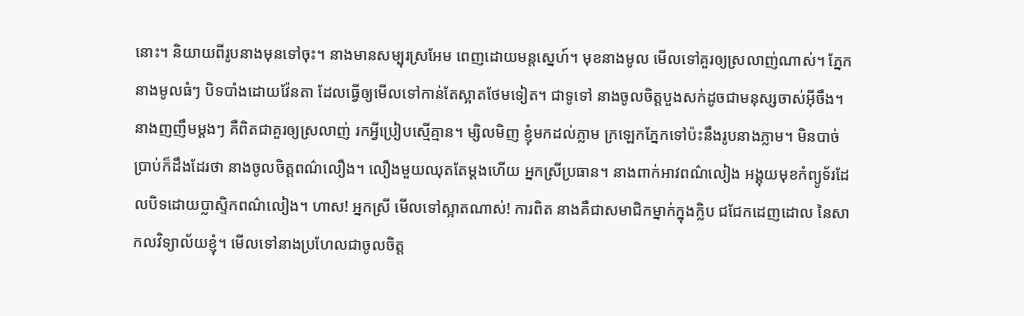នោះ។ និយាយពីរូបនាងមុនទៅចុះ។ នាងមានសម្បុរស្រអែម ពេញដោយមន្តស្នេហ៍។ មុខនាងមូល មើលទៅគួរឲ្យស្រលាញ់ណាស់។ ភ្នែកនាងមូលធំៗ បិទបាំងដោយវ៉ែនតា ដែលធ្វើឲ្យមើលទៅកាន់តែស្អាតថែមទៀត។ ជាទូទៅ នាងចូលចិត្តបួងសក់ដូចជាមនុស្សចាស់អ៊ីចឹង។ នាងញញឹមម្ដងៗ គឺពិតជាគួរឲ្យស្រលាញ់ រកអ្វីប្រៀបស្មើគ្មាន។ ម្សិលមិញ ខ្ញុំមកដល់ភ្លាម ក្រឡេកភ្នែកទៅប៉ះនឹងរូបនាងភ្លាម។ មិនបាច់ប្រាប់ក៏ដឹងដែរថា នាងចូលចិត្តពណ៌លឿង។ លឿងមួយឈុតតែម្ដងហើយ អ្នកស្រីប្រធាន។ នាងពាក់អាវពណ៌លៀង អង្គុយមុខកំព្យូទ័រដែលបិទដោយប្លាស្ទិកពណ៌លៀង។ ហាស! អ្នកស្រី មើលទៅស្អាតណាស់! ការពិត នាងគឺជាសមាជិកម្នាក់ក្នុងក្លិប ជជែកដេញដោល នៃសាកលវិទ្យាល័យខ្ញុំ។ មើលទៅនាងប្រហែលជាចូលចិត្ត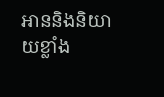អាននិងនិយាយខ្លាំង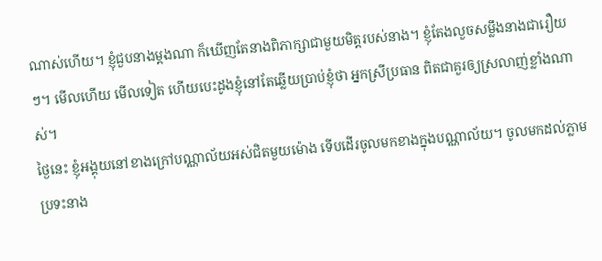ណាស់ហើយ។ ខ្ញុំជួបនាងម្ដងណា ក៏ឃើញតែនាងពិភាក្សាជាមួយមិត្តរបស់នាង។ ខ្ញុំតែងលួចសម្លឹងនាងជារឿយៗ។ មើលហើយ មើលទៀត ហើយបេះដូងខ្ញុំនៅតែឆ្លើយប្រាប់ខ្ញុំថា អ្នកស្រីប្រធាន ពិតជាគួរឲ្យស្រលាញ់ខ្លាំងណាស់។
ថ្ងៃនេះ ខ្ញុំអង្គុយនៅខាងក្រៅបណ្ណាល័យអស់ជិតមួយម៉ោង ទើបដើរចូលមកខាងក្នុងបណ្ណាល័យ។ ចូលមកដល់ភ្លាម ប្រទះនាង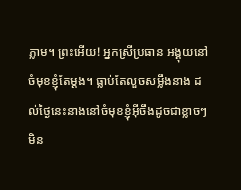ភ្លាម។ ព្រះអើយ! អ្នកស្រីប្រធាន អង្គុយនៅចំមុខខ្ញុំតែម្ដង។ ធ្លាប់តែលួចសម្លឹងនាង ដល់ថ្ងៃនេះនាងនៅចំមុខខ្ញុំអ៊ីចឹងដូចជាខ្លាចៗ មិន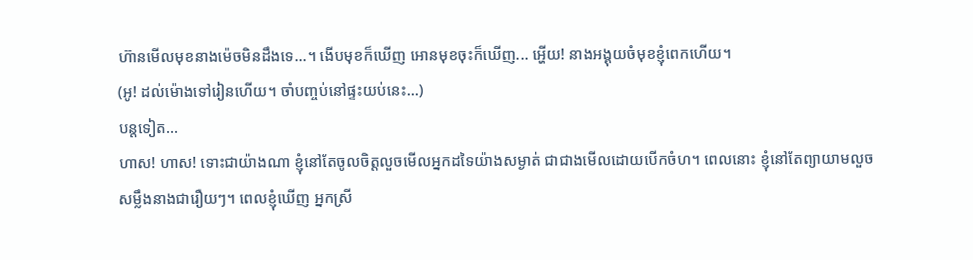ហ៊ានមើលមុខនាងម៉េចមិនដឹងទេ...។ ងើបមុខក៏ឃើញ អោនមុខចុះក៏ឃើញ... អ្ហើយ! នាងអង្គុយចំមុខខ្ញុំពេកហើយ។
(អូ! ដល់ម៉ោងទៅរៀនហើយ។ ចាំបញ្ចប់នៅផ្ទះយប់នេះ...)
បន្តទៀត...
ហាស! ហាស! ទោះជាយ៉ាងណា ខ្ញុំនៅតែចូលចិត្តលួចមើលអ្នកដទៃយ៉ាងសម្ងាត់ ជាជាងមើលដោយបើកចំហ។ ពេលនោះ ខ្ញុំនៅតែព្យាយាមលួចសម្លឹងនាងជារឿយៗ។ ពេលខ្ញុំឃើញ អ្នកស្រី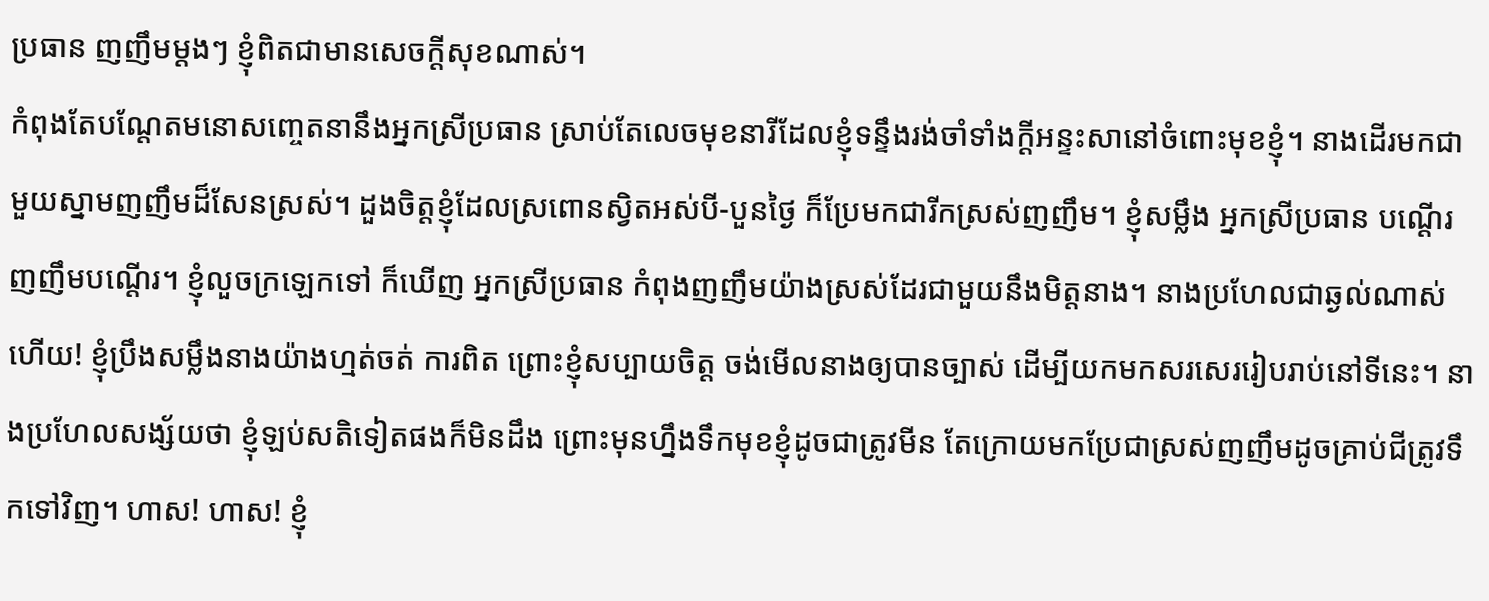ប្រធាន ញញឹមម្ដងៗ ខ្ញុំពិតជាមានសេចក្ដីសុខណាស់។
កំពុងតែបណ្ដែតមនោសញ្ចេតនានឹងអ្នកស្រីប្រធាន ស្រាប់តែលេចមុខនារីដែលខ្ញុំទន្ទឹងរង់ចាំទាំងក្ដីអន្ទះសានៅចំពោះមុខខ្ញុំ។ នាងដើរមកជាមួយស្នាមញញឹមដ៏សែនស្រស់។ ដួងចិត្តខ្ញុំដែលស្រពោនស្វិតអស់បី-បួនថ្ងៃ ក៏ប្រែមកជារីកស្រស់ញញឹម។ ខ្ញុំសម្លឹង អ្នកស្រីប្រធាន បណ្ដើរ ញញឹមបណ្ដើរ។ ខ្ញុំលួចក្រឡេកទៅ ក៏ឃើញ អ្នកស្រីប្រធាន កំពុងញញឹមយ៉ាងស្រស់ដែរជាមួយនឹងមិត្តនាង។ នាងប្រហែលជាឆ្ងល់ណាស់ហើយ! ខ្ញុំប្រឹងសម្លឹងនាងយ៉ាងហ្មត់ចត់ ការពិត ព្រោះខ្ញុំសប្បាយចិត្ត ចង់មើលនាងឲ្យបានច្បាស់ ដើម្បីយកមកសរសេររៀបរាប់នៅទីនេះ។ នាងប្រហែលសង្ស័យថា ខ្ញុំឡប់សតិទៀតផងក៏មិនដឹង ព្រោះមុនហ្នឹងទឹកមុខខ្ញុំដូចជាត្រូវមីន តែក្រោយមកប្រែជាស្រស់ញញឹមដូចគ្រាប់ជីត្រូវទឹកទៅវិញ។ ហាស! ហាស! ខ្ញុំ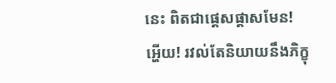នេះ ពិតជាផ្ដេសផ្ដាសមែន!
អ្ហើយ! រវល់តែនិយាយនឹងភិក្ខុ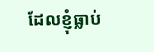ដែលខ្ញុំធ្លាប់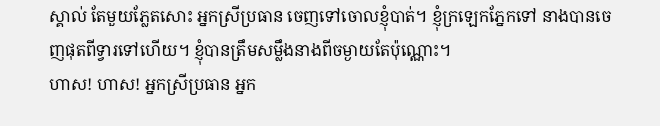ស្គាល់ តែមួយភ្លែតសោះ អ្នកស្រីប្រធាន ចេញទៅចោលខ្ញុំបាត់។ ខ្ញុំក្រឡេកភ្នែកទៅ នាងបានចេញផុតពីទ្វារទៅហើយ។ ខ្ញុំបានត្រឹមសម្លឹងនាងពីចម្ងាយតែប៉ុណ្ណោះ។
ហាស! ហាស! អ្នកស្រីប្រធាន អ្នក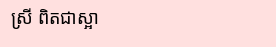ស្រី ពិតជាស្អា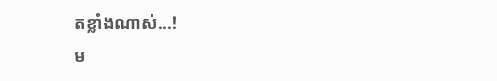តខ្លាំងណាស់...!
ម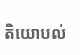តិយោបល់